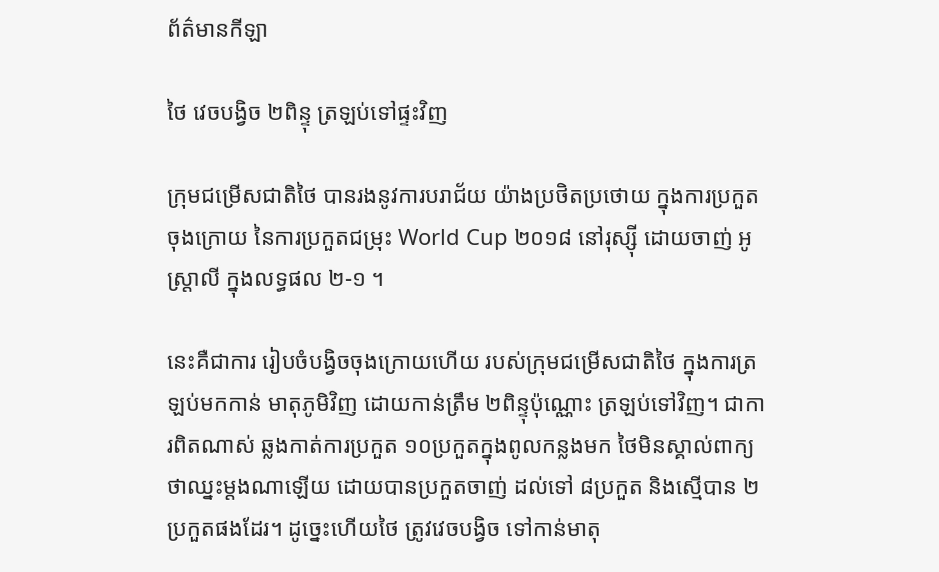ព័ត៌មានកីឡា

ថៃ វេចបង្វិច ២ពិន្ទុ ត្រឡប់ទៅផ្ទះវិញ

ក្រុមជម្រើសជាតិថៃ បានរងនូវការបរាជ័យ យ៉ាងប្រថិតប្រថោយ ក្នុងការប្រកួតចុងក្រោយ នៃការប្រកួតជម្រុះ World Cup ២០១៨ នៅរុស្ស៊ី ដោយចាញ់ អូស្ត្រាលី ក្នុងលទ្ធផល ២-១ ។

នេះគឺជាការ រៀបចំបង្វិចចុងក្រោយហើយ របស់ក្រុមជម្រើសជាតិថៃ ក្នុងការត្រឡប់មកកាន់ មាតុភូមិវិញ ដោយកាន់ត្រឹម ២ពិន្ទុប៉ុណ្ណោះ ត្រឡប់ទៅវិញ។ ជាការពិតណាស់ ឆ្លងកាត់ការប្រកួត ១០ប្រកួតក្នុងពូលកន្លងមក ថៃមិនស្គាល់ពាក្យថាឈ្នះម្តងណាឡើយ ដោយបានប្រកួតចាញ់ ដល់ទៅ ៨ប្រកួត និងស្មើបាន ២ប្រកួតផងដែរ។ ដូច្នេះហើយថៃ ត្រូវវេចបង្វិច ទៅកាន់មាតុ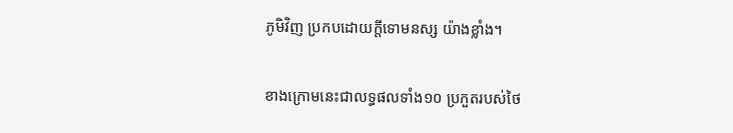ភូមិវិញ ប្រកបដោយក្តីទោមនស្ស យ៉ាងខ្លាំង។

ខាងក្រោមនេះជាលទ្ធផលទាំង១០ ប្រកួតរបស់ថៃ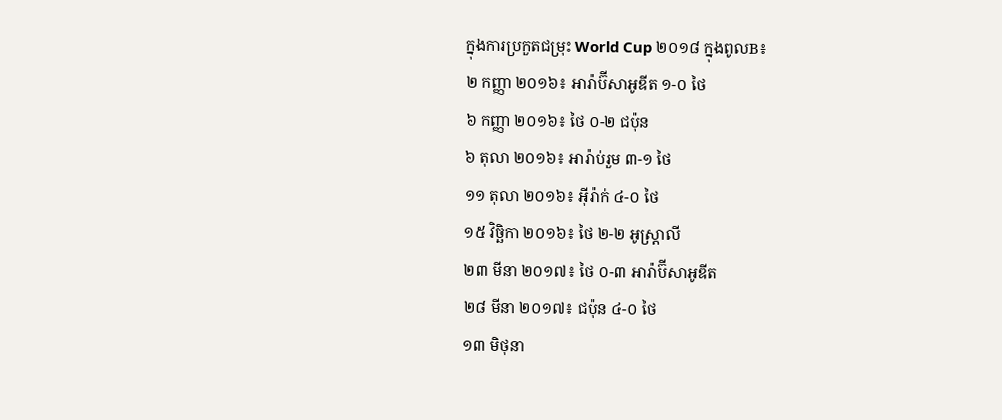ក្នុងការប្រកួតជម្រុះ World Cup ២០១៨ ក្នុងពូលB៖
២ កញ្ញា ២០១៦៖ អារ៉ាប៊ីសាអូឌីត ១-០ ថៃ
៦ កញ្ញា ២០១៦៖ ថៃ ០-២ ជប៉ុន
៦ តុលា ២០១៦៖ អារ៉ាប់រួម ៣-១ ថៃ
១១ តុលា ២០១៦៖ អ៊ីរ៉ាក់ ៤-០ ថៃ
១៥ វិច្ឆិកា ២០១៦៖ ថៃ ២-២ អូស្ត្រាលី
២៣ មីនា ២០១៧៖ ថៃ ០-៣ អារ៉ាប៊ីសាអូឌីត
២៨ មីនា ២០១៧៖ ជប៉ុន ៤-០ ថៃ
១៣ មិថុនា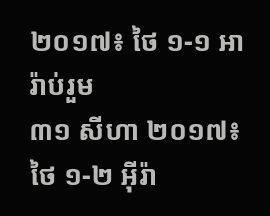២០១៧៖ ថៃ ១-១ អារ៉ាប់រួម
៣១ សីហា ២០១៧៖ ថៃ ១-២ អ៊ីរ៉ា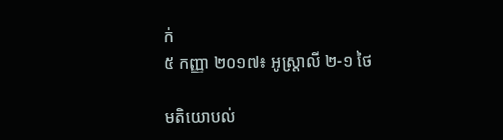ក់
៥ កញ្ញា ២០១៧៖ អូស្ត្រាលី ២-១ ថៃ

មតិយោបល់